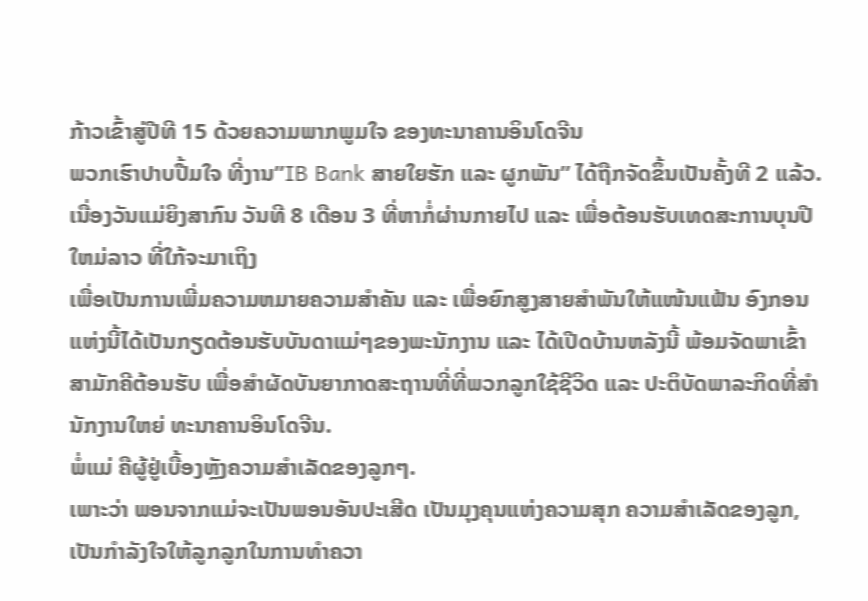ກ້າວເຂົ້າສູ່ປີທີ 15 ດ້ວຍຄວາມພາກພູມໃຈ ຂອງທະນາຄານອິນໂດຈີນ
ພວກເຮົາປາບປື້ມໃຈ ທີ່ງານ”IB Bank ສາຍໃຍຮັກ ແລະ ຜູກພັນ” ໄດ້ຖືກຈັດຂຶ້ນເປັນຄັ້ງທີ 2 ແລ້ວ.
ເນື່ອງວັນແມ່ຍິງສາກົນ ວັນທີ 8 ເດືອນ 3 ທີ່ຫາກໍ່ຜ່ານກາຍໄປ ແລະ ເພື່ອຕ້ອນຮັບເທດສະການບຸນປີໃຫມ່ລາວ ທີ່ໃກ້ຈະມາເຖິງ
ເພື່ອເປັນການເພີ່ມຄວາມຫມາຍຄວາມສຳຄັນ ແລະ ເພື່ອຍົກສູງສາຍສຳພັນໃຫ້ແໜ້ນແຟ້ນ ອົງກອນແຫ່ງນີ້ໄດ້ເປັນກຽດຕ້ອນຮັບບັນດາແມ່ໆຂອງພະນັກງານ ແລະ ໄດ້ເປີດບ້ານຫລັງນີ້ ພ້ອມຈັດພາເຂົ້າສາມັກຄີຕ້ອນຮັບ ເພື່ອສຳຜັດບັນຍາກາດສະຖານທີ່ທີ່ພວກລູກໃຊ້ຊີວິດ ແລະ ປະຕິບັດພາລະກິດທີ່ສຳນັກງານໃຫຍ່ ທະນາຄານອິນໂດຈີນ.
ພໍ່ແມ່ ຄືຜູ້ຢູ່ເບື້ອງຫຼັງຄວາມສຳເລັດຂອງລູກໆ.
ເພາະວ່າ ພອນຈາກແມ່ຈະເປັນພອນອັນປະເສີດ ເປັນມຸງຄຸນແຫ່ງຄວາມສຸກ ຄວາມສຳເລັດຂອງລູກ, ເປັນກຳລັງໃຈໃຫ້ລູກລູກໃນການທຳຄວາ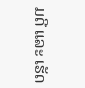ມດີ ແລະ ເຮັດ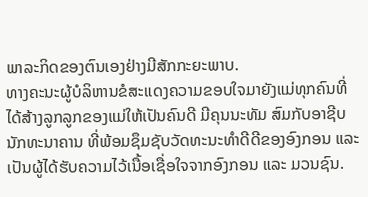ພາລະກິດຂອງຕົນເອງຢ່າງມີສັກກະຍະພາບ.
ທາງຄະນະຜູ້ບໍລິຫານຂໍສະແດງຄວາມຂອບໃຈມາຍັງແມ່ທຸກຄົນທີ່ໄດ້ສ້າງລູກລູກຂອງແມ່ໃຫ້ເປັນຄົນດີ ມີຄຸນນະທັມ ສົມກັບອາຊີບນັກທະນາຄານ ທີ່ພ້ອມຊຶມຊັບວັດທະນະທຳດີດີຂອງອົງກອນ ແລະ ເປັນຜູ້ໄດ້ຮັບຄວາມໄວ້ເນື້ອເຊື່ອໃຈຈາກອົງກອນ ແລະ ມວນຊົນ.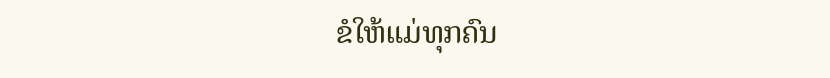ຂໍໃຫ້ແມ່ທຸກຄົນ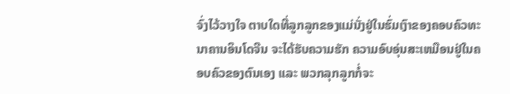ຈົ່ງໄວ້ວາງໃຈ ຕາບໃດທີ່ລູກລູກຂອງແມ່ນັ່ງຢູ່ໃນຮົ່ມເງົາຂອງຄອບຄົວທະນາຄານອິນໂດຈີນ ຈະໄດ້ຮັບຄວາມຮັກ ຄວາມອົບອຸ່ນສະເຫມືອນຢູ່ໃນຄອບຄົວຂອງຕົນເອງ ແລະ ພວກລຸກລູກກໍ່ຈະ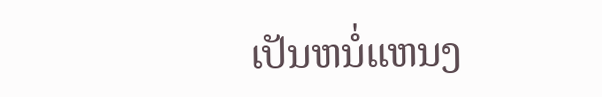ເປັນຫນໍ່ແຫນງ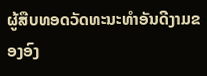ຜູ້ສືບທອດວັດທະນະທຳອັນດີງາມຂອງອົງ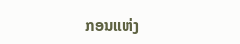ກອນແຫ່ງ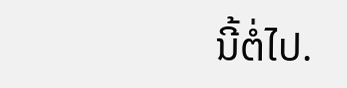ນີ້ຕໍ່ໄປ.